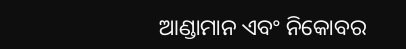ଆଣ୍ଡାମାନ ଏବଂ ନିକୋବର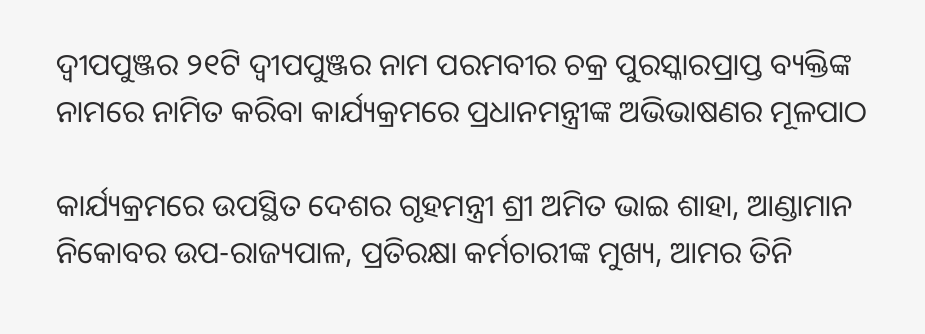ଦ୍ୱୀପପୁଞ୍ଜର ୨୧ଟି ଦ୍ୱୀପପୁଞ୍ଜର ନାମ ପରମବୀର ଚକ୍ର ପୁରସ୍କାରପ୍ରାପ୍ତ ବ୍ୟକ୍ତିଙ୍କ ନାମରେ ନାମିତ କରିବା କାର୍ଯ୍ୟକ୍ରମରେ ପ୍ରଧାନମନ୍ତ୍ରୀଙ୍କ ଅଭିଭାଷଣର ମୂଳପାଠ

କାର୍ଯ୍ୟକ୍ରମରେ ଉପସ୍ଥିତ ଦେଶର ଗୃହମନ୍ତ୍ରୀ ଶ୍ରୀ ଅମିତ ଭାଇ ଶାହା, ଆଣ୍ଡାମାନ ନିକୋବର ଉପ-ରାଜ୍ୟପାଳ, ପ୍ରତିରକ୍ଷା କର୍ମଚାରୀଙ୍କ ମୁଖ୍ୟ, ଆମର ତିନି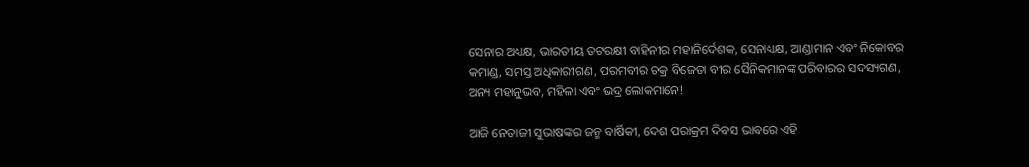ସେନାର ଅଧ୍ୟକ୍ଷ, ଭାରତୀୟ ତଟରକ୍ଷୀ ବାହିନୀର ମହାନିର୍ଦେଶକ, ସେନାଧ୍ୟକ୍ଷ, ଆଣ୍ଡାମାନ ଏବଂ ନିକୋବର କମାଣ୍ଡ, ସମସ୍ତ ଅଧିକାରୀଗଣ, ପରମବୀର ଚକ୍ର ବିଜେତା ବୀର ସୈନିକମାନଙ୍କ ପରିବାରର ସଦସ୍ୟଗଣ, ଅନ୍ୟ ମହାନୁଭବ, ମହିଳା ଏବଂ ଭଦ୍ର ଲୋକମାନେ!

ଆଜି ନେତାଜୀ ସୁଭାଷଙ୍କର ଜନ୍ମ ବାର୍ଷିକୀ, ଦେଶ ପରାକ୍ରମ ଦିବସ ଭାବରେ ଏହି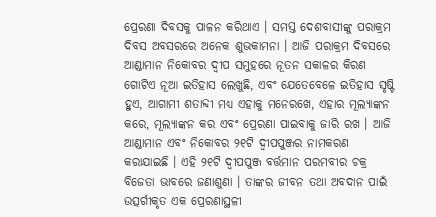ପ୍ରେରଣା ଦିବସକୁ ପାଳନ କରିଥାଏ । ସମସ୍ତ ଦେଶବାସୀଙ୍କୁ ପରାକ୍ରମ ଦିବସ ଅବସରରେ ଅନେକ ଶୁଭକାମନା । ଆଜି ପରାକ୍ରମ ଦିବସରେ ଆଣ୍ଡାମାନ ନିକୋବର ଦ୍ୱୀପ ସମୁହରେ ନୂତନ ସକାଳର କିରଣ ଗୋଟିଏ ନୂଆ ଇତିହାସ ଲେଖୁଛି, ଏବଂ ଯେତେବେଳେ ଇତିହାସ ସୃଷ୍ଟି ହୁଏ, ଆଗାମୀ ଶତାବ୍ଦୀ ମଧ୍ୟ ଏହାକୁ ମନେରଖେ, ଏହାର ମୂଲ୍ୟାଙ୍କନ କରେ, ମୂଲ୍ୟାଙ୍କନ କର ଏବଂ ପ୍ରେରଣା ପାଇବାକୁ ଜାରି ରଖ । ଆଜି ଆଣ୍ଡାମାନ ଏବଂ ନିକୋବର ୨୧ଟି ଦ୍ୱୀପପୁଞ୍ଜର ନାମକରଣ କରାଯାଇଛି । ଏହି ୨୧ଟି ଦ୍ୱୀପପୁଞ୍ଜ ବର୍ତ୍ତମାନ ପରମବୀର ଚକ୍ର ବିଜେତା ଭାବରେ ଜଣାଶୁଣା । ତାଙ୍କର ଜୀବନ ତଥା ଅବଦାନ ପାଇଁ ଉତ୍ସର୍ଗୀକୃତ ଏକ ପ୍ରେରଣାସ୍ଥଳୀ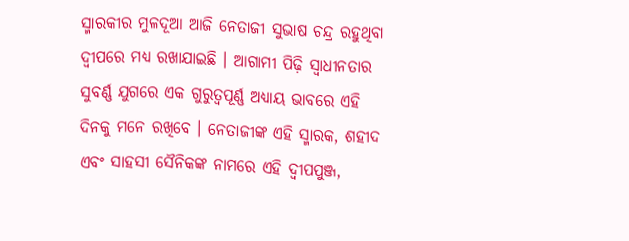ସ୍ମାରକୀର ମୁଳଦୂଆ ଆଜି ନେତାଜୀ ସୁଭାଷ ଚନ୍ଦ୍ର ରହୁଥିବା ଦ୍ୱୀପରେ ମଧ୍ୟ ରଖାଯାଇଛି । ଆଗାମୀ ପିଢ଼ି ସ୍ୱାଧୀନତାର ସୁବର୍ଣ୍ଣ ଯୁଗରେ ଏକ ଗୁରୁତ୍ୱପୂର୍ଣ୍ଣ ଅଧ୍ୟାୟ ଭାବରେ ଏହି ଦିନକୁ ମନେ ରଖିବେ । ନେତାଜୀଙ୍କ ଏହି ସ୍ମାରକ, ଶହୀଦ ଏବଂ ସାହସୀ ସୈନିକଙ୍କ ନାମରେ ଏହି ଦ୍ୱୀପପୁଞ୍ଜ,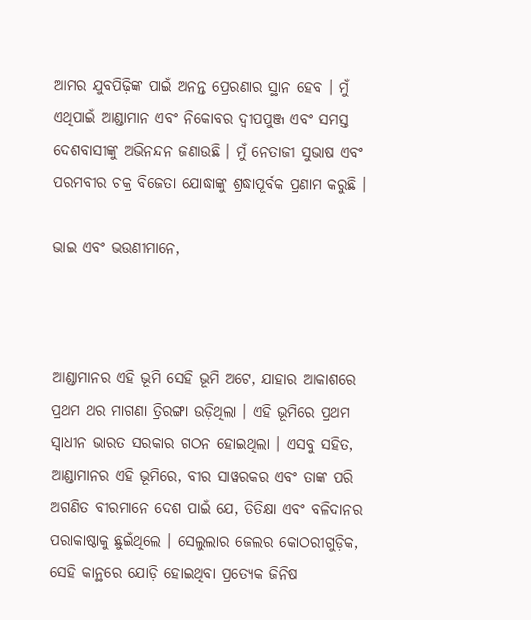ଆମର ଯୁବପିଢ଼ିଙ୍କ ପାଇଁ ଅନନ୍ତ ପ୍ରେରଣାର ସ୍ଥାନ ହେବ । ମୁଁ ଏଥିପାଇଁ ଆଣ୍ଡାମାନ ଏବଂ ନିକୋବର ଦ୍ୱୀପପୁଞ୍ଜ ଏବଂ ସମସ୍ତ ଦେଶବାସୀଙ୍କୁ ଅଭିନନ୍ଦନ ଜଣାଉଛି । ମୁଁ ନେତାଜୀ ସୁଭାଷ ଏବଂ ପରମବୀର ଚକ୍ର ବିଜେତା ଯୋଦ୍ଧାଙ୍କୁ ଶ୍ରଦ୍ଧାପୂର୍ବକ ପ୍ରଣାମ କରୁଛି ।

ଭାଇ ଏବଂ ଭଉଣୀମାନେ,



ଆଣ୍ଡାମାନର ଏହି ଭୂମି ସେହି ଭୂମି ଅଟେ, ଯାହାର ଆକାଶରେ ପ୍ରଥମ ଥର ମାଗଣା ତ୍ରିରଙ୍ଗା ଉଡ଼ିଥିଲା । ଏହି ଭୂମିରେ ପ୍ରଥମ ସ୍ୱାଧୀନ ଭାରତ ସରକାର ଗଠନ ହୋଇଥିଲା । ଏସବୁ ସହିତ, ଆଣ୍ଡାମାନର ଏହି ଭୂମିରେ, ବୀର ସାୱରକର ଏବଂ ତାଙ୍କ ପରି ଅଗଣିତ ବୀରମାନେ ଦେଶ ପାଇଁ ଯେ, ତିତିକ୍ଷା ଏବଂ ବଳିଦାନର ପରାକାଷ୍ଠାକୁ ଛୁଇଁଥିଲେ । ସେଲୁଲାର ଜେଲର କୋଠରୀଗୁଡ଼ିକ, ସେହି କାନ୍ଥରେ ଯୋଡ଼ି ହୋଇଥିବା ପ୍ରତ୍ୟେକ ଜିନିଷ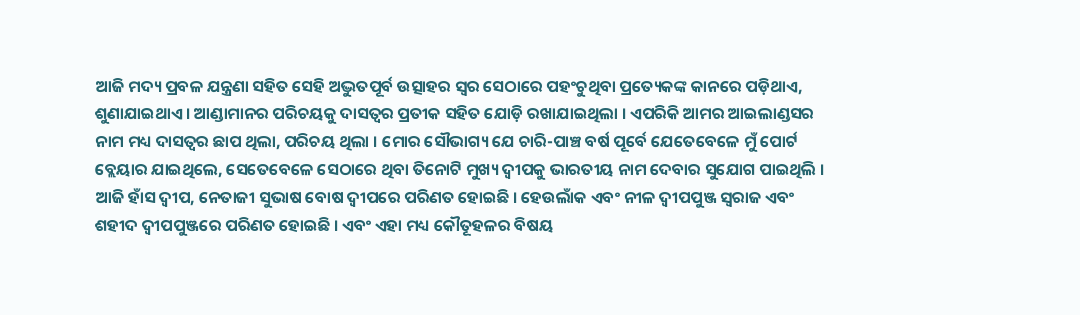ଆଜି ମଦ୍ୟ ପ୍ରବଳ ଯନ୍ତ୍ରଣା ସହିତ ସେହି ଅଦ୍ଭୁତପୂର୍ବ ଉତ୍ସାହର ସ୍ୱର ସେଠାରେ ପହଂଚୁଥିବା ପ୍ରତ୍ୟେକଙ୍କ କାନରେ ପଡ଼ିଥାଏ, ଶୁଣାଯାଇଥାଏ । ଆଣ୍ଡାମାନର ପରିଚୟକୁ ଦାସତ୍ୱର ପ୍ରତୀକ ସହିତ ଯୋଡ଼ି ରଖାଯାଇଥିଲା । ଏପରିକି ଆମର ଆଇଲାଣ୍ଡସର ନାମ ମଧ୍ୟ ଦାସତ୍ୱର ଛାପ ଥିଲା, ପରିଚୟ ଥିଲା । ମୋର ସୌଭାଗ୍ୟ ଯେ ଚାରି-ପାଞ୍ଚ ବର୍ଷ ପୂର୍ବେ ଯେତେବେଳେ ମୁଁ ପୋର୍ଟ ବ୍ଲେୟାର ଯାଇଥିଲେ, ସେତେବେଳେ ସେଠାରେ ଥିବା ତିନୋଟି ମୁଖ୍ୟ ଦ୍ୱୀପକୁ ଭାରତୀୟ ନାମ ଦେବାର ସୁଯୋଗ ପାଇଥିଲି । ଆଜି ହାଁସ ଦ୍ୱୀପ, ନେତାଜୀ ସୁଭାଷ ବୋଷ ଦ୍ୱୀପରେ ପରିଣତ ହୋଇଛି । ହେଉଲାଁକ ଏବଂ ନୀଳ ଦ୍ୱୀପପୁଞ୍ଜ ସ୍ୱରାଜ ଏବଂ ଶହୀଦ ଦ୍ୱୀପପୁଞ୍ଜରେ ପରିଣତ ହୋଇଛି । ଏବଂ ଏହା ମଧ୍ୟ କୌତୂହଳର ବିଷୟ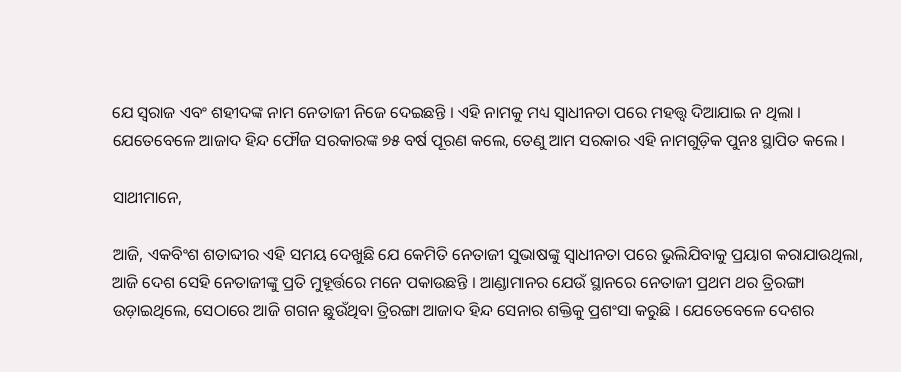ଯେ ସ୍ୱରାଜ ଏବଂ ଶହୀଦଙ୍କ ନାମ ନେତାଜୀ ନିଜେ ଦେଇଛନ୍ତି । ଏହି ନାମକୁ ମଧ୍ୟ ସ୍ୱାଧୀନତା ପରେ ମହତ୍ତ୍ୱ ଦିଆଯାଇ ନ ଥିଲା । ଯେତେବେଳେ ଆଜାଦ ହିନ୍ଦ ଫୌଜ ସରକାରଙ୍କ ୭୫ ବର୍ଷ ପୂରଣ କଲେ, ତେଣୁ ଆମ ସରକାର ଏହି ନାମଗୁଡ଼ିକ ପୁନଃ ସ୍ଥାପିତ କଲେ ।

ସାଥୀମାନେ,

ଆଜି, ଏକବିଂଶ ଶତାବ୍ଦୀର ଏହି ସମୟ ଦେଖୁଛି ଯେ କେମିତି ନେତାଜୀ ସୁଭାଷଙ୍କୁ ସ୍ୱାଧୀନତା ପରେ ଭୁଲିଯିବାକୁ ପ୍ରୟାଗ କରାଯାଉଥିଲା, ଆଜି ଦେଶ ସେହି ନେତାଜୀଙ୍କୁ ପ୍ରତି ମୁହୂର୍ତ୍ତରେ ମନେ ପକାଉଛନ୍ତି । ଆଣ୍ଡାମାନର ଯେଉଁ ସ୍ଥାନରେ ନେତାଜୀ ପ୍ରଥମ ଥର ତ୍ରିରଙ୍ଗା ଉଡ଼ାଇଥିଲେ, ସେଠାରେ ଆଜି ଗଗନ ଛୁଉଁଥିବା ତ୍ରିରଙ୍ଗା ଆଜାଦ ହିନ୍ଦ ସେନାର ଶକ୍ତିକୁ ପ୍ରଶଂସା କରୁଛି । ଯେତେବେଳେ ଦେଶର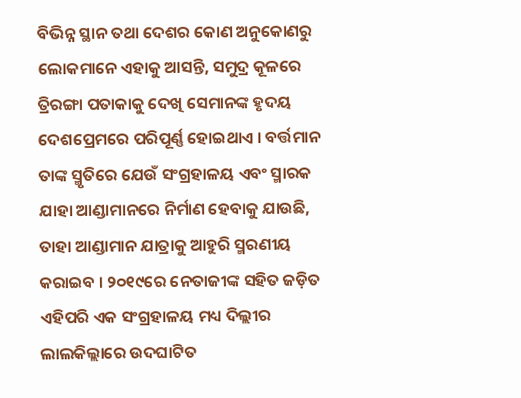ବିଭିନ୍ନ ସ୍ଥାନ ତଥା ଦେଶର କୋଣ ଅନୁକୋଣରୁ ଲୋକମାନେ ଏହାକୁ ଆସନ୍ତି, ସମୁଦ୍ର କୂଳରେ ତ୍ରିରଙ୍ଗା ପତାକାକୁ ଦେଖି ସେମାନଙ୍କ ହୃଦୟ ଦେଶପ୍ରେମରେ ପରିପୂର୍ଣ୍ଣ ହୋଇଥାଏ । ବର୍ତ୍ତମାନ ତାଙ୍କ ସ୍ମୃତିରେ ଯେଉଁ ସଂଗ୍ରହାଳୟ ଏବଂ ସ୍ମାରକ ଯାହା ଆଣ୍ଡାମାନରେ ନିର୍ମାଣ ହେବାକୁ ଯାଉଛି, ତାହା ଆଣ୍ଡାମାନ ଯାତ୍ରାକୁ ଆହୁରି ସ୍ମରଣୀୟ କରାଇବ । ୨୦୧୯ରେ ନେତାଜୀଙ୍କ ସହିତ ଜଡ଼ିତ ଏହିପରି ଏକ ସଂଗ୍ରହାଳୟ ମଧ୍ୟ ଦିଲ୍ଲୀର ଲାଲକିଲ୍ଲାରେ ଉଦଘାଟିତ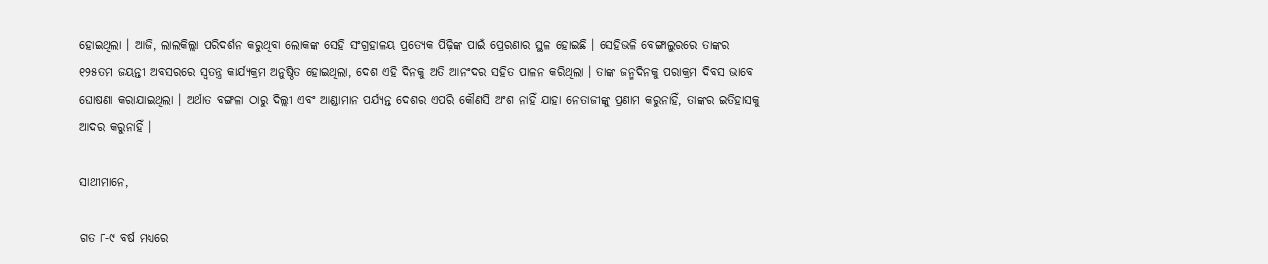ହୋଇଥିଲା । ଆଜି, ଲାଲକିଲ୍ଲା ପରିଦର୍ଶନ କରୁଥିବା ଲୋକଙ୍କ ସେହି ସଂଗ୍ରହାଳୟ ପ୍ରତ୍ୟେକ ପିଢ଼ିଙ୍କ ପାଇଁ ପ୍ରେରଣାର ସ୍ଥଳ ହୋଇଛି । ସେହିଭଳି ବେଙ୍ଗାଲୁରରେ ତାଙ୍କର ୧୨୫ତମ ଜୟନ୍ତୀ ଅବସରରେ ସ୍ୱତନ୍ତ୍ର କାର୍ଯ୍ୟକ୍ରମ ଅନୁଷ୍ଠିତ ହୋଇଥିଲା, ଦେଶ ଏହି ଦିନକୁ ଅତି ଆନଂଦର ସହିତ ପାଳନ କରିଥିଲା । ତାଙ୍କ ଜନ୍ମଦିନକୁ ପରାକ୍ରମ ଦିବସ ଭାବେ ଘୋଷଣା କରାଯାଇଥିଲା । ଅର୍ଥାତ ବଙ୍ଗଳା ଠାରୁ ଦିଲ୍ଲୀ ଏବଂ ଆଣ୍ଡାମାନ ପର୍ଯ୍ୟନ୍ତ ଦେଶର ଏପରି କୌଣସି ଅଂଶ ନାହିଁ ଯାହା ନେତାଜୀଙ୍କୁ ପ୍ରଣାମ କରୁନାହିଁ, ତାଙ୍କର ଇତିହାସକୁ ଆଦର କରୁନାହିଁ ।

ସାଥୀମାନେ,

ଗତ ୮-୯ ବର୍ଷ ମଧ୍ୟରେ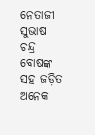ନେତାଜୀ ସୁଭାଷ ଚନ୍ଦ୍ର ବୋଷଙ୍କ ସହ ଜଡ଼ିତ ଅନେକ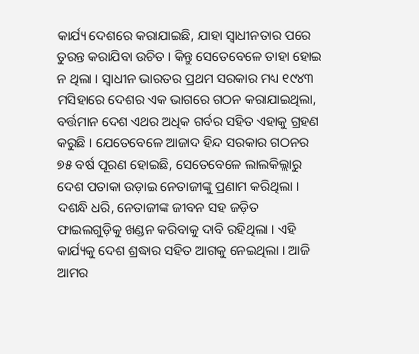କାର୍ଯ୍ୟ ଦେଶରେ କରାଯାଇଛି, ଯାହା ସ୍ୱାଧୀନତାର ପରେ ତୁରନ୍ତ କରାଯିବା ଉଚିତ । କିନ୍ତୁ ସେତେବେଳେ ତାହା ହୋଇ ନ ଥିଲା । ସ୍ୱାଧୀନ ଭାରତର ପ୍ରଥମ ସରକାର ମଧ୍ୟ ୧୯୪୩ ମସିହାରେ ଦେଶର ଏକ ଭାଗରେ ଗଠନ କରାଯାଇଥିଲା, ବର୍ତ୍ତମାନ ଦେଶ ଏଥର ଅଧିକ ଗର୍ବର ସହିତ ଏହାକୁ ଗ୍ରହଣ କରୁଛି । ଯେତେବେଳେ ଆଜାଦ ହିନ୍ଦ ସରକାର ଗଠନର ୭୫ ବର୍ଷ ପୂରଣ ହୋଇଛି, ସେତେବେଳେ ଲାଲକିଲ୍ଲାରୁ ଦେଶ ପତାକା ଉଡ଼ାଇ ନେତାଜୀଙ୍କୁ ପ୍ରଣାମ କରିଥିଲା । ଦଶନ୍ଧି ଧରି, ନେତାଜୀଙ୍କ ଜୀବନ ସହ ଜଡ଼ିତ ଫାଇଲଗୁଡ଼ିକୁ ଖଣ୍ଡନ କରିବାକୁ ଦାବି ରହିଥିଲା । ଏହି କାର୍ଯ୍ୟକୁ ଦେଶ ଶ୍ରଦ୍ଧାର ସହିତ ଆଗକୁ ନେଇଥିଲା । ଆଜି ଆମର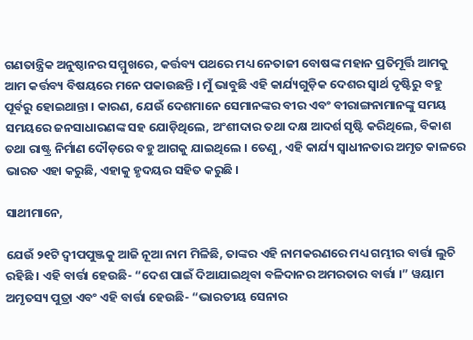ଗଣତାନ୍ତ୍ରିକ ଅନୁଷ୍ଠାନର ସମ୍ମୁଖରେ, କର୍ତ୍ତବ୍ୟ ପଥରେ ମଧ୍ୟ ନେତାଜୀ ବୋଷଙ୍କ ମହାନ ପ୍ରତିମୂର୍ତ୍ତି ଆମକୁ ଆମ କର୍ତ୍ତବ୍ୟ ବିଷୟରେ ମନେ ପକାଉଛନ୍ତି । ମୁଁ ଭାବୁଛି ଏହି କାର୍ଯ୍ୟଗୁଡ଼ିକ ଦେଶର ସ୍ୱାର୍ଥ ଦୃଷ୍ଟିରୁ ବହୁ ପୂର୍ବରୁ ହୋଇଥାନ୍ତା । କାରଣ, ଯେଉଁ ଦେଶମାନେ ସେମାନଙ୍କର ବୀର ଏବଂ ବୀରାଙ୍ଗନାମାନଙ୍କୁ ସମୟ ସମୟରେ ଜନସାଧାରଣଙ୍କ ସହ ଯୋଡ଼ିଥିଲେ, ଅଂଶୀଦାର ତଥା ଦକ୍ଷ ଆଦର୍ଶ ସୃଷ୍ଟି କରିଥିଲେ, ବିକାଶ ତଥା ରାଷ୍ଟ୍ର ନିର୍ମାଣ ଦୌଡ଼ରେ ବହୁ ଆଗକୁ ଯାଇଥିଲେ । ତେଣୁ, ଏହି କାର୍ଯ୍ୟ ସ୍ୱାଧୀନତାର ଅମୃତ କାଳରେ ଭାରତ ଏହା କରୁଛି, ଏହାକୁ ହୃଦୟର ସହିତ କରୁଛି ।

ସାଥୀମାନେ,

ଯେଉଁ ୨୧ଟି ଦ୍ୱୀପପୁଞ୍ଜକୁ ଆଜି ନୂଆ ନାମ ମିଳିଛି, ତାଙ୍କର ଏହି ନାମକରଣରେ ମଧ୍ୟ ଗମ୍ଭୀର ବାର୍ତ୍ତା ଲୁଚି ରହିଛି । ଏହି ବାର୍ତ୍ତା ହେଉଛି- “ଦେଶ ପାଇଁ ଦିଆଯାଇଥିବା ବଳିଦାନର ଅମରତାର ବାର୍ତ୍ତା ।” ୱୟାମ ଅମୃତସ୍ୟ ପୁତ୍ରା ଏବଂ ଏହି ବାର୍ତ୍ତା ହେଉଛି- “ଭାରତୀୟ ସେନାର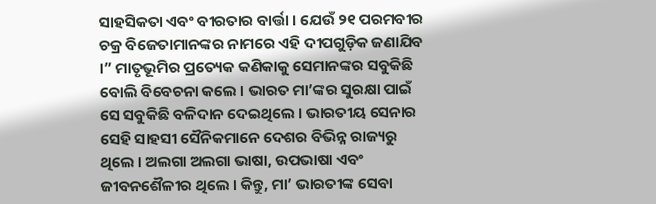ସାହସିକତା ଏବଂ ବୀରତାର ବାର୍ତ୍ତା । ଯେଉଁ ୨୧ ପରମବୀର ଚକ୍ର ବିଜେତାମାନଙ୍କର ନାମରେ ଏହି ଦୀପଗୁଡ଼ିକ ଜଣାଯିବ ।” ମାତୃଭୂମିର ପ୍ରତ୍ୟେକ କଣିକାକୁ ସେମାନଙ୍କର ସବୁକିଛି ବୋଲି ବିବେଚନା କଲେ । ଭାରତ ମା’ଙ୍କର ସୁରକ୍ଷା ପାଇଁ ସେ ସବୁକିଛି ବଳିଦାନ ଦେଇଥିଲେ । ଭାରତୀୟ ସେନାର ସେହି ସାହସୀ ସୈନିକମାନେ ଦେଶର ବିଭିନ୍ନ ରାଜ୍ୟରୁ ଥିଲେ । ଅଲଗା ଅଲଗା ଭାଷା, ଉପଭାଷା ଏବଂ ଜୀବନଶୈଳୀର ଥିଲେ । କିନ୍ତୁ, ମା’ ଭାରତୀଙ୍କ ସେବା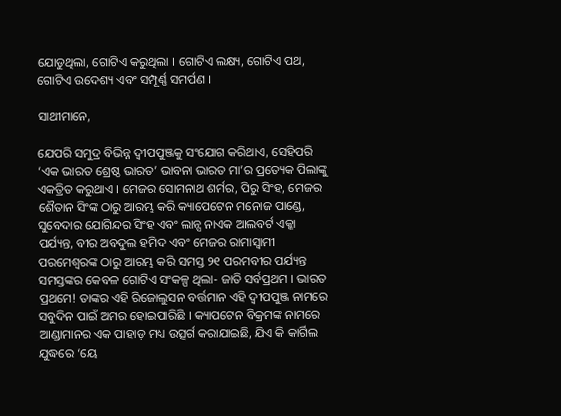ଯୋଡୁଥିଲା, ଗୋଟିଏ କରୁଥିଲା । ଗୋଟିଏ ଲକ୍ଷ୍ୟ, ଗୋଟିଏ ପଥ, ଗୋଟିଏ ଉଦେଶ୍ୟ ଏବଂ ସମ୍ପୂର୍ଣ୍ଣ ସମର୍ପଣ ।

ସାଥୀମାନେ,

ଯେପରି ସମୁଦ୍ର ବିଭିନ୍ନ ଦ୍ୱୀପପୁଞ୍ଜକୁ ସଂଯୋଗ କରିଥାଏ, ସେହିପରି ‘ଏକ ଭାରତ ଶ୍ରେଷ୍ଠ ଭାରତ’ ଭାବନା ଭାରତ ମା’ର ପ୍ରତ୍ୟେକ ପିଲାଙ୍କୁ ଏକତ୍ରିତ କରୁଥାଏ । ମେଜର ସୋମନାଥ ଶର୍ମର, ପିରୁ ସିଂହ, ମେଜର ଶୈତାନ ସିଂଙ୍କ ଠାରୁ ଆରମ୍ଭ କରି କ୍ୟାପେଟେନ ମନୋଜ ପାଣ୍ଡେ, ସୁବେଦାର ଯୋଗିନ୍ଦର ସିଂହ ଏବଂ ଲାନ୍ସ ନାଏକ ଆଲବର୍ଟ ଏକ୍କା ପର୍ଯ୍ୟନ୍ତ, ବୀର ଅବଦୁଲ ହମିଦ ଏବଂ ମେଜର ରାମାସ୍ୱାମୀ ପରମେଶ୍ୱରଙ୍କ ଠାରୁ ଆରମ୍ଭ କରି ସମସ୍ତ ୨୧ ପରମବୀର ପର୍ଯ୍ୟନ୍ତ ସମସ୍ତଙ୍କର କେବଳ ଗୋଟିଏ ସଂକଳ୍ପ ଥିଲା- ଜାତି ସର୍ବପ୍ରଥମ । ଭାରତ ପ୍ରଥମେ! ତାଙ୍କର ଏହି ରିଜୋଲୁସନ ବର୍ତ୍ତମାନ ଏହି ଦ୍ୱୀପପୁଞ୍ଜ ନାମରେ ସବୁଦିନ ପାଇଁ ଅମର ହୋଇପାରିଛି । କ୍ୟାପଟେନ ବିକ୍ରମଙ୍କ ନାମରେ ଆଣ୍ଡାମାନର ଏକ ପାହାଡ଼ ମଧ୍ୟ ଉତ୍ସର୍ଗ କରାଯାଇଛି, ଯିଏ କି କାର୍ଗିଲ ଯୁଦ୍ଧରେ ‘ୟେ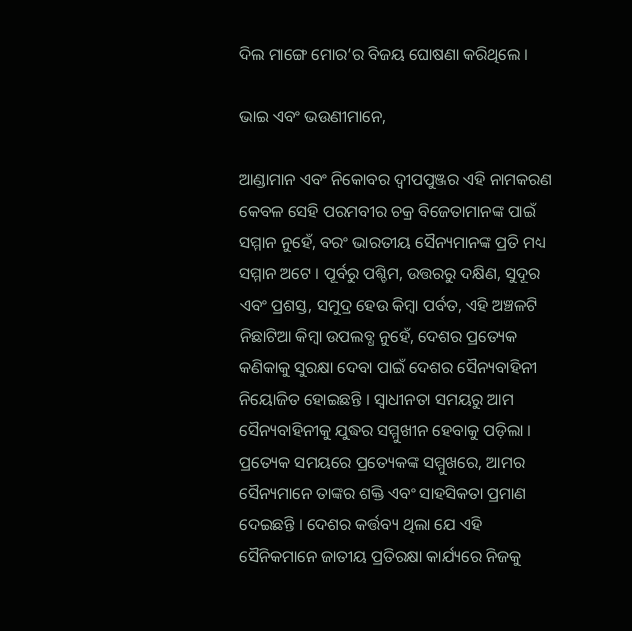ଦିଲ ମାଙ୍ଗେ ମୋର’ର ବିଜୟ ଘୋଷଣା କରିଥିଲେ ।

ଭାଇ ଏବଂ ଭଉଣୀମାନେ,

ଆଣ୍ଡାମାନ ଏବଂ ନିକୋବର ଦ୍ୱୀପପୁଞ୍ଜର ଏହି ନାମକରଣ କେବଳ ସେହି ପରମବୀର ଚକ୍ର ବିଜେତାମାନଙ୍କ ପାଇଁ ସମ୍ମାନ ନୁହେଁ, ବରଂ ଭାରତୀୟ ସୈନ୍ୟମାନଙ୍କ ପ୍ରତି ମଧ୍ୟ ସମ୍ମାନ ଅଟେ । ପୂର୍ବରୁ ପଶ୍ଚିମ, ଉତ୍ତରରୁ ଦକ୍ଷିଣ, ସୁଦୂର ଏବଂ ପ୍ରଶସ୍ତ, ସମୁଦ୍ର ହେଉ କିମ୍ବା ପର୍ବତ, ଏହି ଅଞ୍ଚଳଟି ନିଛାଟିଆ କିମ୍ବା ଉପଲବ୍ଧ ନୁହେଁ, ଦେଶର ପ୍ରତ୍ୟେକ କଣିକାକୁ ସୁରକ୍ଷା ଦେବା ପାଇଁ ଦେଶର ସୈନ୍ୟବାହିନୀ ନିୟୋଜିତ ହୋଇଛନ୍ତି । ସ୍ୱାଧୀନତା ସମୟରୁ ଆମ ସୈନ୍ୟବାହିନୀକୁ ଯୁଦ୍ଧର ସମ୍ମୁଖୀନ ହେବାକୁ ପଡ଼ିଲା । ପ୍ରତ୍ୟେକ ସମୟରେ ପ୍ରତ୍ୟେକଙ୍କ ସମ୍ମୁଖରେ, ଆମର ସୈନ୍ୟମାନେ ତାଙ୍କର ଶକ୍ତି ଏବଂ ସାହସିକତା ପ୍ରମାଣ ଦେଇଛନ୍ତି । ଦେଶର କର୍ତ୍ତବ୍ୟ ଥିଲା ଯେ ଏହି ସୈନିକମାନେ ଜାତୀୟ ପ୍ରତିରକ୍ଷା କାର୍ଯ୍ୟରେ ନିଜକୁ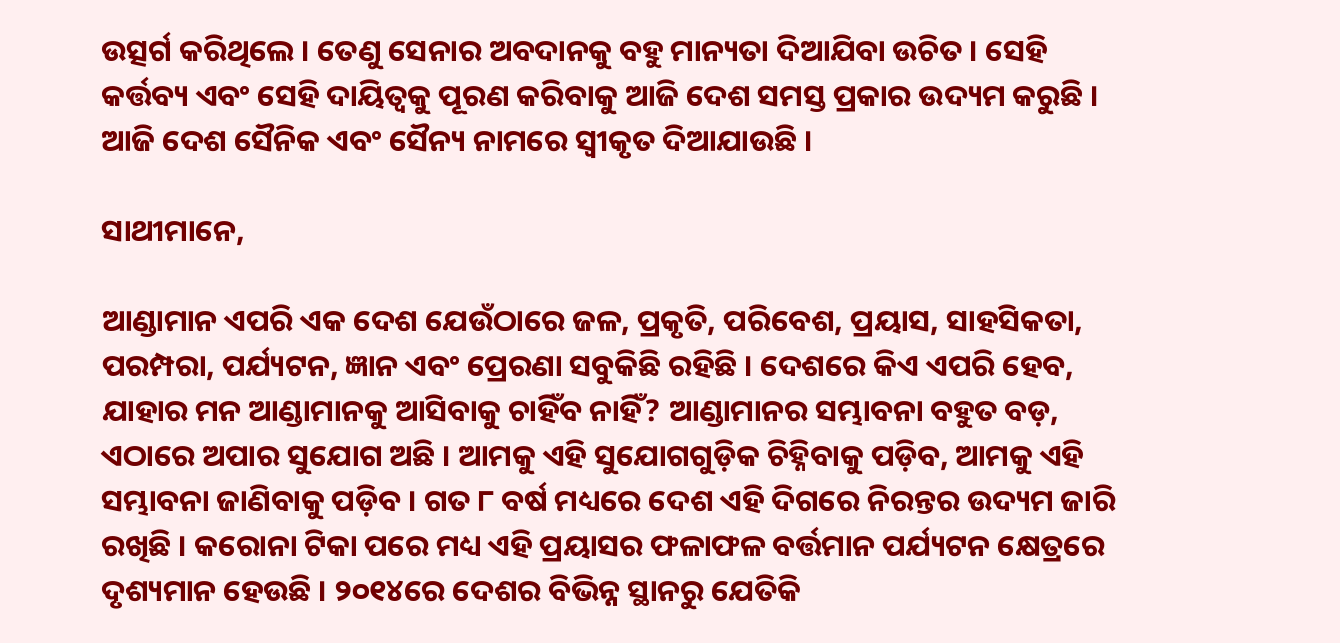ଉତ୍ସର୍ଗ କରିଥିଲେ । ତେଣୁ ସେନାର ଅବଦାନକୁ ବହୁ ମାନ୍ୟତା ଦିଆଯିବା ଉଚିତ । ସେହି କର୍ତ୍ତବ୍ୟ ଏବଂ ସେହି ଦାୟିତ୍ୱକୁ ପୂରଣ କରିବାକୁ ଆଜି ଦେଶ ସମସ୍ତ ପ୍ରକାର ଉଦ୍ୟମ କରୁଛି । ଆଜି ଦେଶ ସୈନିକ ଏବଂ ସୈନ୍ୟ ନାମରେ ସ୍ୱୀକୃତ ଦିଆଯାଉଛି ।

ସାଥୀମାନେ,

ଆଣ୍ଡାମାନ ଏପରି ଏକ ଦେଶ ଯେଉଁଠାରେ ଜଳ, ପ୍ରକୃତି, ପରିବେଶ, ପ୍ରୟାସ, ସାହସିକତା, ପରମ୍ପରା, ପର୍ଯ୍ୟଟନ, ଜ୍ଞାନ ଏବଂ ପ୍ରେରଣା ସବୁକିଛି ରହିଛି । ଦେଶରେ କିଏ ଏପରି ହେବ, ଯାହାର ମନ ଆଣ୍ଡାମାନକୁ ଆସିବାକୁ ଚାହିଁବ ନାହିଁ? ଆଣ୍ଡାମାନର ସମ୍ଭାବନା ବହୁତ ବଡ଼, ଏଠାରେ ଅପାର ସୁଯୋଗ ଅଛି । ଆମକୁ ଏହି ସୁଯୋଗଗୁଡ଼ିକ ଚିହ୍ନିବାକୁ ପଡ଼ିବ, ଆମକୁ ଏହି ସମ୍ଭାବନା ଜାଣିବାକୁ ପଡ଼ିବ । ଗତ ୮ ବର୍ଷ ମଧ୍ୟରେ ଦେଶ ଏହି ଦିଗରେ ନିରନ୍ତର ଉଦ୍ୟମ ଜାରି ରଖିଛି । କରୋନା ଟିକା ପରେ ମଧ୍ୟ ଏହି ପ୍ରୟାସର ଫଳାଫଳ ବର୍ତ୍ତମାନ ପର୍ଯ୍ୟଟନ କ୍ଷେତ୍ରରେ ଦୃଶ୍ୟମାନ ହେଉଛି । ୨୦୧୪ରେ ଦେଶର ବିଭିନ୍ନ ସ୍ଥାନରୁ ଯେତିକି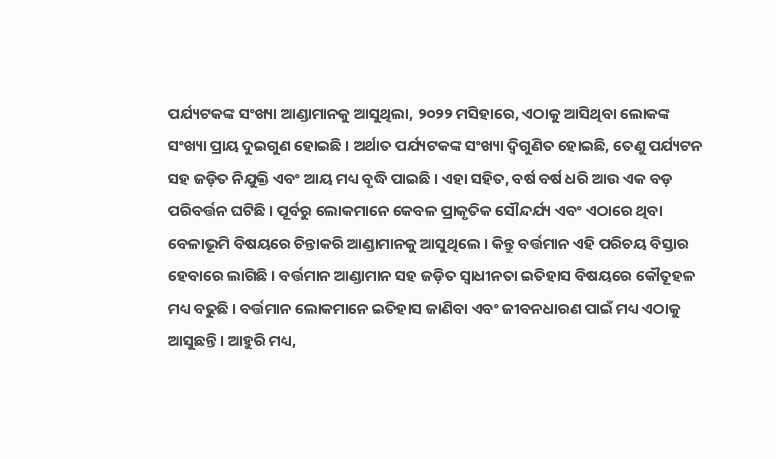ପର୍ଯ୍ୟଟକଙ୍କ ସଂଖ୍ୟା ଆଣ୍ଡାମାନକୁ ଆସୁଥିଲା, ୨୦୨୨ ମସିହାରେ, ଏଠାକୁ ଆସିଥିବା ଲୋକଙ୍କ ସଂଖ୍ୟା ପ୍ରାୟ ଦୁଇଗୁଣ ହୋଇଛି । ଅର୍ଥାତ ପର୍ଯ୍ୟଟକଙ୍କ ସଂଖ୍ୟା ଦ୍ୱିଗୁଣିତ ହୋଇଛି, ତେଣୁ ପର୍ଯ୍ୟଟନ ସହ ଜଡ଼ିତ ନିଯୁକ୍ତି ଏବଂ ଆୟ ମଧ୍ୟ ବୃଦ୍ଧି ପାଇଛି । ଏହା ସହିତ, ବର୍ଷ ବର୍ଷ ଧରି ଆଉ ଏକ ବଡ଼ ପରିବର୍ତ୍ତନ ଘଟିଛି । ପୂର୍ବରୁ ଲୋକମାନେ କେବଳ ପ୍ରାକୃତିକ ସୌନ୍ଦର୍ଯ୍ୟ ଏବଂ ଏଠାରେ ଥିବା ବେଳାଭୂମି ବିଷୟରେ ଚିନ୍ତାକରି ଆଣ୍ଡାମାନକୁ ଆସୁଥିଲେ । କିନ୍ତୁ ବର୍ତ୍ତମାନ ଏହି ପରିଚୟ ବିସ୍ତାର ହେବାରେ ଲାଗିଛି । ବର୍ତ୍ତମାନ ଆଣ୍ଡାମାନ ସହ ଜଡ଼ିତ ସ୍ୱାଧୀନତା ଇତିହାସ ବିଷୟରେ କୌତୂହଳ ମଧ୍ୟ ବଢୁଛି । ବର୍ତ୍ତମାନ ଲୋକମାନେ ଇତିହାସ ଜାଣିବା ଏବଂ ଜୀବନଧାରଣ ପାଇଁ ମଧ୍ୟ ଏଠାକୁ ଆସୁଛନ୍ତି । ଆହୁରି ମଧ୍ୟ,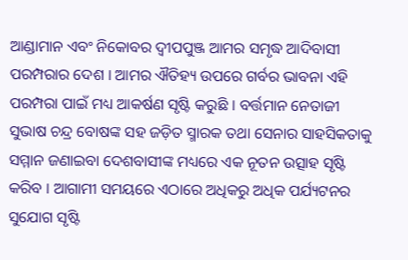ଆଣ୍ଡାମାନ ଏବଂ ନିକୋବର ଦ୍ୱୀପପୁଞ୍ଜ ଆମର ସମୃଦ୍ଧ ଆଦିବାସୀ ପରମ୍ପରାର ଦେଶ । ଆମର ଐତିହ୍ୟ ଉପରେ ଗର୍ବର ଭାବନା ଏହି ପରମ୍ପରା ପାଇଁ ମଧ୍ୟ ଆକର୍ଷଣ ସୃଷ୍ଟି କରୁଛି । ବର୍ତ୍ତମାନ ନେତାଜୀ ସୁଭାଷ ଚନ୍ଦ୍ର ବୋଷଙ୍କ ସହ ଜଡ଼ିତ ସ୍ମାରକ ତଥା ସେନାର ସାହସିକତାକୁ ସମ୍ମାନ ଜଣାଇବା ଦେଶବାସୀଙ୍କ ମଧ୍ୟରେ ଏକ ନୂତନ ଉତ୍ସାହ ସୃଷ୍ଟି କରିବ । ଆଗାମୀ ସମୟରେ ଏଠାରେ ଅଧିକରୁ ଅଧିକ ପର୍ଯ୍ୟଟନର ସୁଯୋଗ ସୃଷ୍ଟି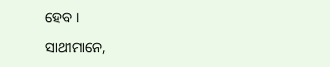ହେବ ।

ସାଥୀମାନେ,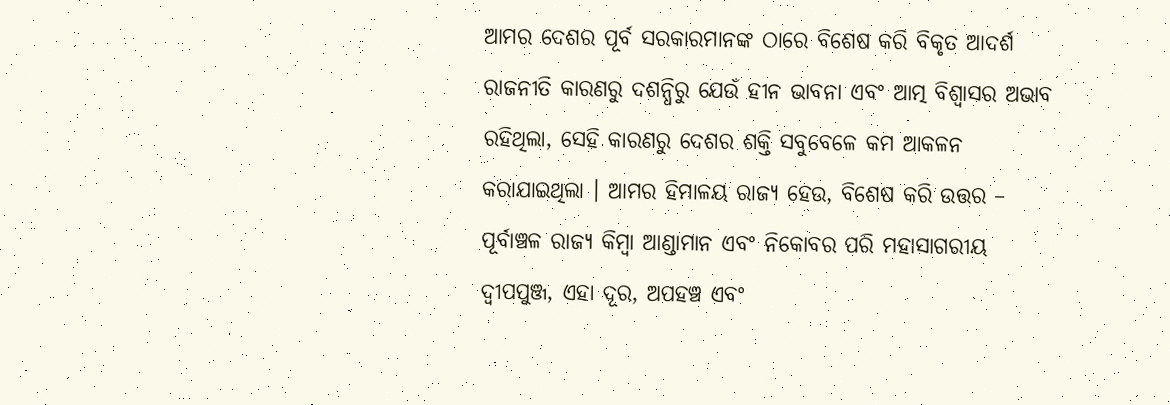ଆମର ଦେଶର ପୂର୍ବ ସରକାରମାନଙ୍କ ଠାରେ ବିଶେଷ କରି ବିକୃତ ଆଦର୍ଶ ରାଜନୀତି କାରଣରୁ ଦଶନ୍ଧିରୁ ଯେଉଁ ହୀନ ଭାବନା ଏବଂ ଆତ୍ମ ବିଶ୍ୱାସର ଅଭାବ ରହିଥିଲା, ସେହି କାରଣରୁ ଦେଶର ଶକ୍ତି ସବୁବେଳେ କମ ଆକଳନ କରାଯାଇଥିଲା । ଆମର ହିମାଳୟ ରାଜ୍ୟ ହେଉ, ବିଶେଷ କରି ଉତ୍ତର – ପୂର୍ବାଞ୍ଚଳ ରାଜ୍ୟ କିମ୍ବା ଆଣ୍ଡାମାନ ଏବଂ ନିକୋବର ପରି ମହାସାଗରୀୟ ଦ୍ୱୀପପୁଞ୍ଜ, ଏହା ଦୂର, ଅପହଞ୍ଚ ଏବଂ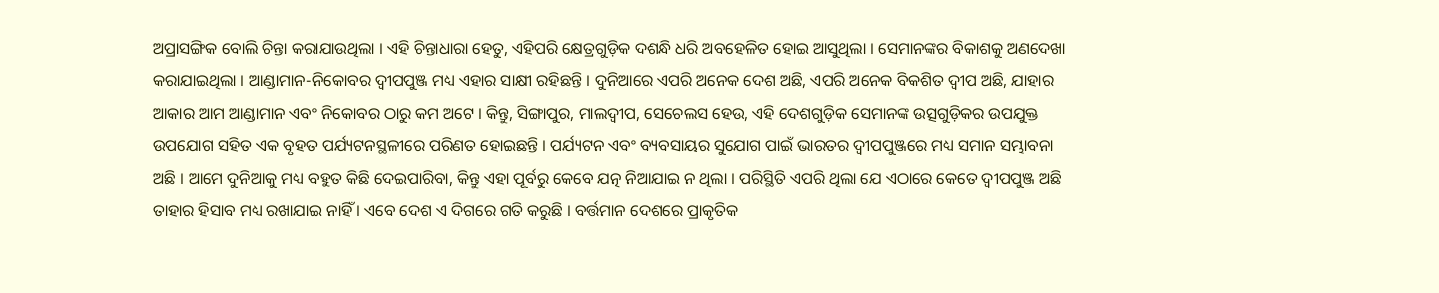ଅପ୍ରାସଙ୍ଗିକ ବୋଲି ଚିନ୍ତା କରାଯାଉଥିଲା । ଏହି ଚିନ୍ତାଧାରା ହେତୁ, ଏହିପରି କ୍ଷେତ୍ରଗୁଡ଼ିକ ଦଶନ୍ଧି ଧରି ଅବହେଳିତ ହୋଇ ଆସୁଥିଲା । ସେମାନଙ୍କର ବିକାଶକୁ ଅଣଦେଖା କରାଯାଇଥିଲା । ଆଣ୍ଡାମାନ-ନିକୋବର ଦ୍ୱୀପପୁଞ୍ଜ ମଧ୍ୟ ଏହାର ସାକ୍ଷୀ ରହିଛନ୍ତି । ଦୁନିଆରେ ଏପରି ଅନେକ ଦେଶ ଅଛି, ଏପରି ଅନେକ ବିକଶିତ ଦ୍ୱୀପ ଅଛି, ଯାହାର ଆକାର ଆମ ଆଣ୍ଡାମାନ ଏବଂ ନିକୋବର ଠାରୁ କମ ଅଟେ । କିନ୍ତୁ, ସିଙ୍ଗାପୁର, ମାଲଦ୍ୱୀପ, ସେଚେଲସ ହେଉ, ଏହି ଦେଶଗୁଡ଼ିକ ସେମାନଙ୍କ ଉତ୍ସଗୁଡ଼ିକର ଉପଯୁକ୍ତ ଉପଯୋଗ ସହିତ ଏକ ବୃହତ ପର୍ଯ୍ୟଟନସ୍ଥଳୀରେ ପରିଣତ ହୋଇଛନ୍ତି । ପର୍ଯ୍ୟଟନ ଏବଂ ବ୍ୟବସାୟର ସୁଯୋଗ ପାଇଁ ଭାରତର ଦ୍ୱୀପପୁଞ୍ଜରେ ମଧ୍ୟ ସମାନ ସମ୍ଭାବନା ଅଛି । ଆମେ ଦୁନିଆକୁ ମଧ୍ୟ ବହୁତ କିଛି ଦେଇପାରିବା, କିନ୍ତୁ ଏହା ପୂର୍ବରୁ କେବେ ଯତ୍ନ ନିଆଯାଇ ନ ଥିଲା । ପରିସ୍ଥିତି ଏପରି ଥିଲା ଯେ ଏଠାରେ କେତେ ଦ୍ୱୀପପୁଞ୍ଜ ଅଛି ତାହାର ହିସାବ ମଧ୍ୟ ରଖାଯାଇ ନାହିଁ । ଏବେ ଦେଶ ଏ ଦିଗରେ ଗତି କରୁଛି । ବର୍ତ୍ତମାନ ଦେଶରେ ପ୍ରାକୃତିକ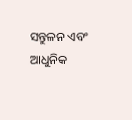ସନ୍ତୁଳନ ଏବଂ ଆଧୁନିକ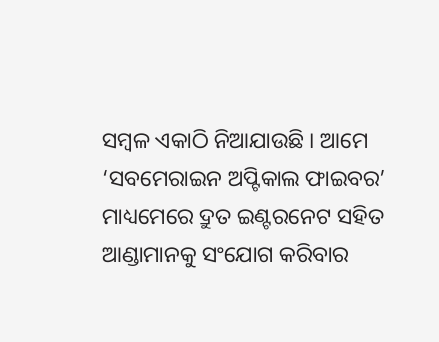ସମ୍ବଳ ଏକାଠି ନିଆଯାଉଛି । ଆମେ ‘ସବମେରାଇନ ଅପ୍ଟିକାଲ ଫାଇବର’ ମାଧ୍ୟମେରେ ଦ୍ରୁତ ଇଣ୍ଟରନେଟ ସହିତ ଆଣ୍ଡାମାନକୁ ସଂଯୋଗ କରିବାର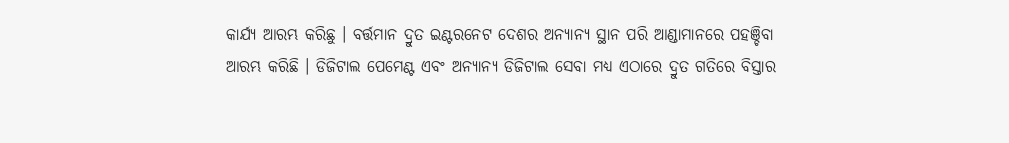କାର୍ଯ୍ୟ ଆରମ୍ଭ କରିଛୁ । ବର୍ତ୍ତମାନ ଦ୍ରୁତ ଇଣ୍ଟରନେଟ ଦେଶର ଅନ୍ୟାନ୍ୟ ସ୍ଥାନ ପରି ଆଣ୍ଡାମାନରେ ପହଞ୍ଚିବା ଆରମ୍ଭ କରିଛି । ଡିଜିଟାଲ ପେମେଣ୍ଟ ଏବଂ ଅନ୍ୟାନ୍ୟ ଡିଜିଟାଲ ସେବା ମଧ୍ୟ ଏଠାରେ ଦ୍ରୁତ ଗତିରେ ବିସ୍ତାର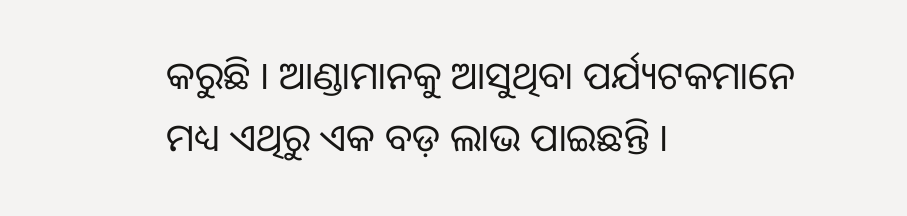କରୁଛି । ଆଣ୍ଡାମାନକୁ ଆସୁଥିବା ପର୍ଯ୍ୟଟକମାନେ ମଧ୍ୟ ଏଥିରୁ ଏକ ବଡ଼ ଲାଭ ପାଇଛନ୍ତି ।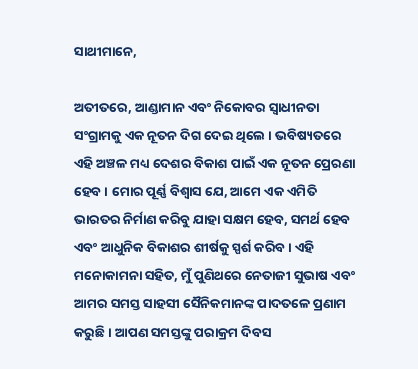ସାଥୀମାନେ,

ଅତୀତରେ, ଆଣ୍ଡାମାନ ଏବଂ ନିକୋବର ସ୍ୱାଧୀନତା ସଂଗ୍ରାମକୁ ଏକ ନୂତନ ଦିଗ ଦେଇ ଥିଲେ । ଭବିଷ୍ୟତରେ ଏହି ଅଞ୍ଚଳ ମଧ୍ୟ ଦେଶର ବିକାଶ ପାଇଁ ଏକ ନୂତନ ପ୍ରେରଣା ହେବ । ମୋର ପୂର୍ଣ୍ଣ ବିଶ୍ୱାସ ଯେ, ଆମେ ଏକ ଏମିତି ଭାରତର ନିର୍ମାଣ କରିବୁ ଯାହା ସକ୍ଷମ ହେବ, ସମର୍ଥ ହେବ ଏବଂ ଆଧୁନିକ ବିକାଶର ଶୀର୍ଷକୁ ସ୍ପର୍ଶ କରିବ । ଏହି ମନୋକାମନା ସହିତ, ମୁଁ ପୁଣିଥରେ ନେତାଜୀ ସୁଭାଷ ଏବଂ ଆମର ସମସ୍ତ ସାହସୀ ସୈନିକମାନଙ୍କ ପାଦତଳେ ପ୍ରଣାମ କରୁଛି । ଆପଣ ସମସ୍ତଙ୍କୁ ପରାକ୍ରମ ଦିବସ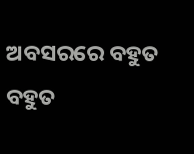ଅବସରରେ ବହୁତ ବହୁତ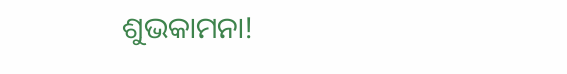ଶୁଭକାମନା!